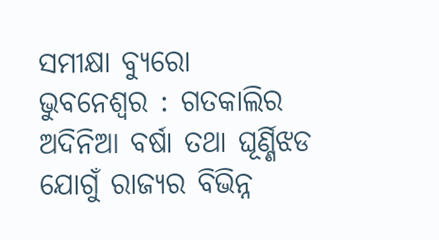ସମୀକ୍ଷା ବ୍ୟୁରୋ
ଭୁବନେଶ୍ବର : ଗତକାଲିର ଅଦିନିଆ ବର୍ଷା ତଥା ଘୂର୍ଣ୍ଣିଝଡ ଯୋଗୁଁ ରାଜ୍ୟର ବିଭିନ୍ନ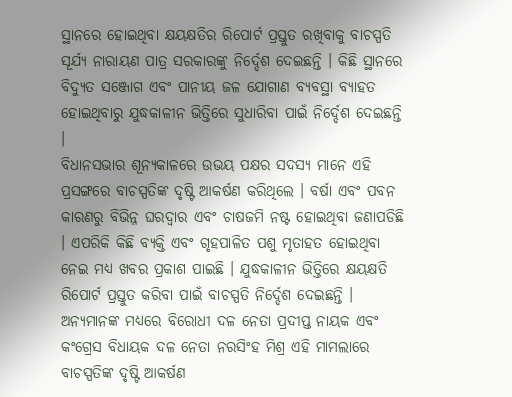ସ୍ଥାନରେ ହୋଇଥିବା କ୍ଷୟକ୍ଷତିର ରିପୋର୍ଟ ପ୍ରସ୍ତୁତ ରଖିବାକୁ ବାଚସ୍ପତି ସୂର୍ଯ୍ୟ ନାରାୟଣ ପାତ୍ର ସରକାରଙ୍କୁ ନିର୍ଦ୍ଦେଶ ଦେଇଛନ୍ତି । କିଛି ସ୍ଥାନରେ ବିଦ୍ୟୁତ ସଞ୍ଜୋଗ ଏବଂ ପାନୀୟ ଜଳ ଯୋଗାଣ ବ୍ୟବସ୍ଥା ବ୍ୟାହତ ହୋଇଥିବାରୁ ଯୁଦ୍ଧକାଳୀନ ଭିତ୍ତିରେ ସୁଧାରିବା ପାଇଁ ନିର୍ଦ୍ଦେଶ ଦେଇଛନ୍ତି ।
ବିଧାନସଭାର ଶୂନ୍ୟକାଳରେ ଉଭୟ ପକ୍ଷର ସଦସ୍ୟ ମାନେ ଏହି ପ୍ରସଙ୍ଗରେ ବାଚସ୍ପତିଙ୍କ ଦୃଷ୍ଟି ଆକର୍ଷଣ କରିଥିଲେ । ବର୍ଷା ଏବଂ ପବନ କାରଣରୁ ବିଭିନ୍ନ ଘରଦ୍ବାର ଏବଂ ଚାଷଜମି ନଷ୍ଟ ହୋଇଥିବା ଜଣାପଡିଛି । ଏପରିକି କିଛି ବ୍ୟକ୍ତି ଏବଂ ଗୃହପାଳିତ ପଶୁ ମୃତାହତ ହୋଇଥିବା ନେଇ ମଧ୍ୟ ଖବର ପ୍ରକାଶ ପାଇଛି । ଯୁଦ୍ଧକାଳୀନ ଭିତ୍ତିରେ କ୍ଷୟକ୍ଷତି ରିପୋର୍ଟ ପ୍ରସ୍ତୁତ କରିବା ପାଇଁ ବାଚସ୍ପତି ନିର୍ଦ୍ଦେଶ ଦେଇଛନ୍ତି । ଅନ୍ୟମାନଙ୍କ ମଧ୍ୟରେ ବିରୋଧୀ ଦଳ ନେତା ପ୍ରଦୀପ୍ତ ନାୟକ ଏବଂ କଂଗ୍ରେସ ବିଧାୟକ ଦଳ ନେତା ନରସିଂହ ମିଶ୍ର ଏହି ମାମଲାରେ ବାଚସ୍ପତିଙ୍କ ଦୃଷ୍ଟି ଆକର୍ଷଣ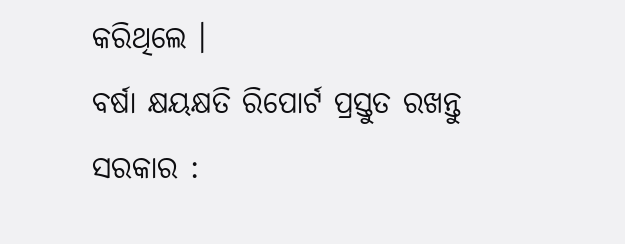କରିଥିଲେ ।
ବର୍ଷା କ୍ଷୟକ୍ଷତି ରିପୋର୍ଟ ପ୍ରସ୍ତୁତ ରଖନ୍ତୁ ସରକାର :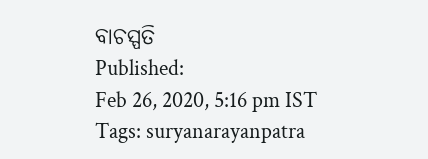ବାଚସ୍ପତି
Published:
Feb 26, 2020, 5:16 pm IST
Tags: suryanarayanpatra